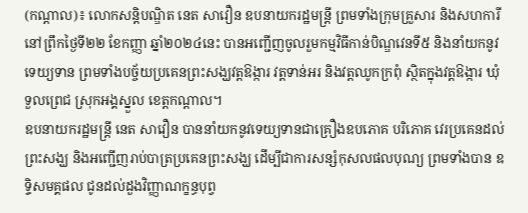(កណ្ដាល)៖ លោកសន្តិបណ្ឌិត នេត សាវឿន ឧបនាយករដ្ឋមន្ត្រី ព្រមទាំងក្រុមគ្រួសារ និងសហការី នៅព្រឹកថ្ងៃទី២២ ខែកញ្ញា ឆ្នាំ២០២៤នេះ បានអញ្ជើញចូលរួមកម្មវិធីកាន់បិណ្ឌវេនទី៥ និងនាំយកនូវទេយ្យទាន ព្រមទាំងបច្ច័យប្រគេនព្រះសង្ឃវត្តឱង្ការ វត្តទាន់អរ និងវត្តឈូកក្រពុំ ស្ថិតក្នុងវត្តឱង្ការ ឃុំទួលព្រេជ ស្រុកអង្គស្នួល ខេត្តកណ្ដាល។
ឧបនាយករដ្ឋមន្ដ្រី នេត សាវឿន បាននាំយកនូវទេយ្យទានជាគ្រឿងឧបភោគ បរិភោគ វេរប្រគេនដល់ព្រះសង្ឃ និងអញ្ជើញរាប់បាត្រប្រគេនព្រះសង្ឃ ដើម្បីជាការសន្សំកុសលផលបុណ្យ ព្រមទាំងបាន ឧទ្ទិសមគ្គផល ជូនដល់ដួងវិញ្ញាណក្ខន្ធបុព្វ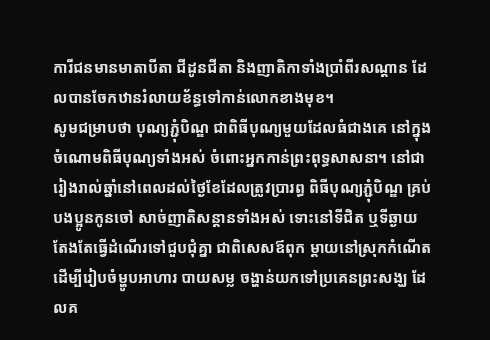ការីជនមានមាតាបីតា ជីដូនជីតា និងញាតិកាទាំងប្រាំពីរសណ្តាន ដែលបានចែកឋានរំលាយខ័ន្ធទៅកាន់លោកខាងមុខ។
សូមជម្រាបថា បុណ្យភ្ជុំបិណ្ឌ ជាពិធីបុណ្យមួយដែលធំជាងគេ នៅក្នុងចំណោមពិធីបុណ្យទាំងអស់ ចំពោះអ្នកកាន់ព្រះពុទ្ធសាសនា។ នៅជារៀងរាល់ឆ្នាំនៅពេលដល់ថ្ងៃខែដែលត្រូវប្រារព្ធ ពិធីបុណ្យភ្ជុំបិណ្ឌ គ្រប់បងប្អូនកូនចៅ សាច់ញាតិសន្ដានទាំងអស់ ទោះនៅទីជិត ឬទីឆ្ងាយ តែងតែធ្វើដំណើរទៅជួបជុំគ្នា ជាពិសេសឪពុក ម្ដាយនៅស្រុកកំណើត ដើម្បីរៀបចំម្ហូបអាហារ បាយសម្ល ចង្ហាន់យកទៅប្រគេនព្រះសង្ឃ ដែលគ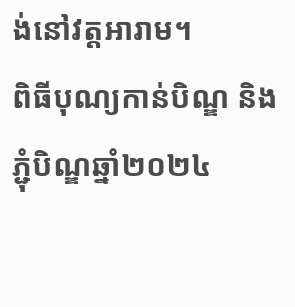ង់នៅវត្តអារាម។
ពិធីបុណ្យកាន់បិណ្ឌ និងភ្ជុំបិណ្ឌឆ្នាំ២០២៤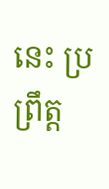នេះ ប្រព្រឹត្ត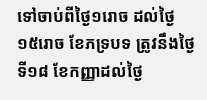ទៅចាប់ពីថ្ងៃ១រោច ដល់ថ្ងៃ ១៥រោច ខែភទ្របទ ត្រូវនឹងថ្ងៃទី១៨ ខែកញ្ញាដល់ថ្ងៃ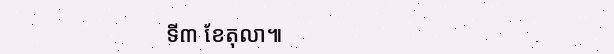ទី៣ ខែតុលា៕